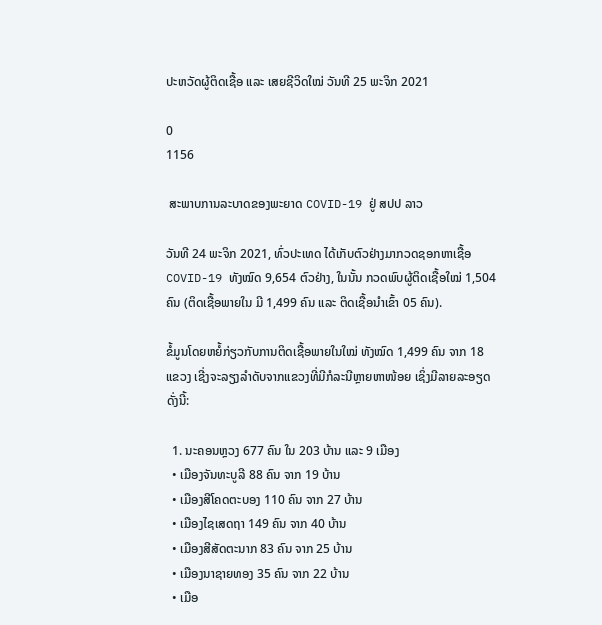ປະຫວັດຜູ້ຕິດເຊື້ອ ແລະ ເສຍຊີວິດໃໝ່ ວັນທີ 25 ພະຈິກ 2021

0
1156

 ສະພາບການລະບາດຂອງພະຍາດ COVID-19 ຢູ່ ສປປ ລາວ

ວັນທີ 24 ພະຈິກ 2021, ທົ່ວປະເທດ ໄດ້ເກັບຕົວຢ່າງມາກວດຊອກຫາເຊື້ອ COVID-19 ທັງໝົດ 9,654 ຕົວຢ່າງ, ໃນນັ້ນ ກວດພົບຜູ້ຕິດເຊື້ອໃໝ່ 1,504 ຄົນ (ຕິດເຊື້ອພາຍໃນ ມີ 1,499 ຄົນ ແລະ ຕິດເຊື້ອນໍາເຂົ້າ 05 ຄົນ).

ຂໍ້ມູນໂດຍຫຍໍ້ກ່ຽວກັບການຕິດເຊື້ອພາຍໃນໃໝ່ ທັງໝົດ 1,499 ຄົນ ຈາກ 18 ແຂວງ ເຊີ່ງຈະລຽງລຳດັບຈາກແຂວງທີ່ມີກໍລະນີຫຼາຍຫາໜ້ອຍ ເຊິ່ງມີລາຍລະອຽດ ດັ່ງນີ້:

  1. ນະຄອນຫຼວງ 677 ຄົນ ໃນ 203 ບ້ານ ແລະ 9 ເມືອງ
  • ເມືອງຈັນທະບູລີ 88 ຄົນ ຈາກ 19 ບ້ານ
  • ເມືອງສີໂຄດຕະບອງ 110 ຄົນ ຈາກ 27 ບ້ານ
  • ເມືອງໄຊເສດຖາ 149 ຄົນ ຈາກ 40 ບ້ານ
  • ເມືອງສີສັດຕະນາກ 83 ຄົນ ຈາກ 25 ບ້ານ
  • ເມືອງນາຊາຍທອງ 35 ຄົນ ຈາກ 22 ບ້ານ
  • ເມືອ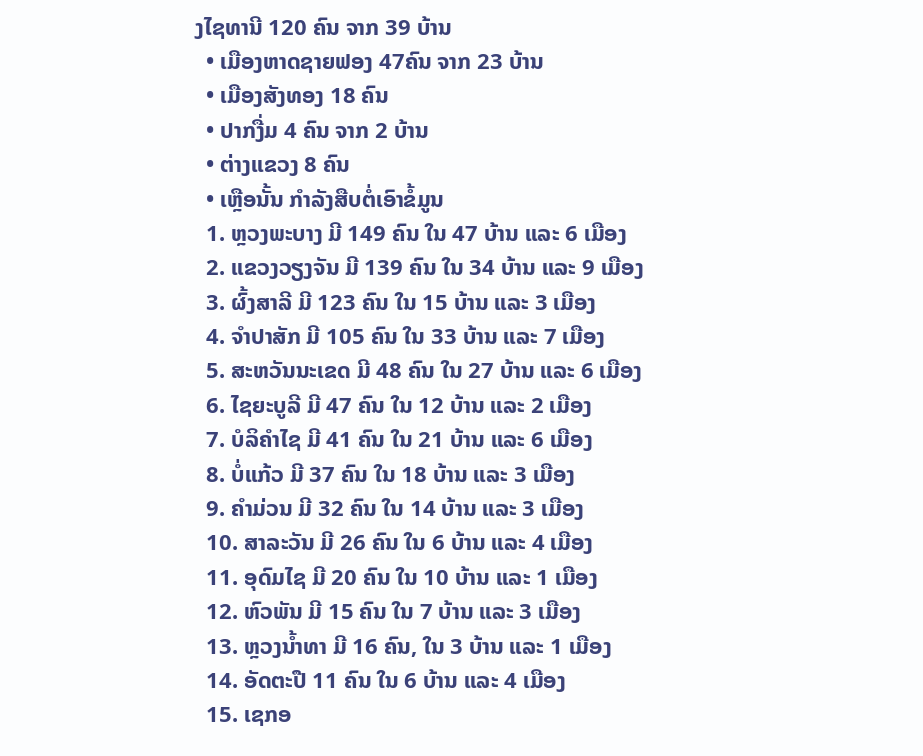ງໄຊທານີ 120 ຄົນ ຈາກ 39 ບ້ານ
  • ເມືອງຫາດຊາຍຟອງ 47ຄົນ ຈາກ 23 ບ້ານ
  • ເມືອງສັງທອງ 18 ຄົນ
  • ປາກງື່ມ 4 ຄົນ ຈາກ 2 ບ້ານ
  • ຕ່າງແຂວງ 8 ຄົນ
  • ເຫຼືອນັ້ນ ກຳລັງສືບຕໍ່ເອົາຂໍ້ມູນ
  1. ຫຼວງພະບາງ ມີ 149 ຄົນ ໃນ 47 ບ້ານ ແລະ 6 ເມືອງ
  2. ແຂວງວຽງຈັນ ມີ 139 ຄົນ ໃນ 34 ບ້ານ ແລະ 9 ເມືອງ
  3. ຜົ້ງສາລີ ມີ 123 ຄົນ ໃນ 15 ບ້ານ ແລະ 3 ເມືອງ
  4. ຈຳປາສັກ ມີ 105 ຄົນ ໃນ 33 ບ້ານ ແລະ 7 ເມືອງ
  5. ສະຫວັນນະເຂດ ມີ 48 ຄົນ ໃນ 27 ບ້ານ ແລະ 6 ເມືອງ
  6. ໄຊຍະບູລີ ມີ 47 ຄົນ ໃນ 12 ບ້ານ ແລະ 2 ເມືອງ
  7. ບໍລິຄຳໄຊ ມີ 41 ຄົນ ໃນ 21 ບ້ານ ແລະ 6 ເມືອງ
  8. ບໍ່ແກ້ວ ມີ 37 ຄົນ ໃນ 18 ບ້ານ ແລະ 3 ເມືອງ
  9. ຄຳມ່ວນ ມີ 32 ຄົນ ໃນ 14 ບ້ານ ແລະ 3 ເມືອງ
  10. ສາລະວັນ ມີ 26 ຄົນ ໃນ 6 ບ້ານ ແລະ 4 ເມືອງ
  11. ອຸດົມໄຊ ມີ 20 ຄົນ ໃນ 10 ບ້ານ ແລະ 1 ເມືອງ
  12. ຫົວພັນ ມີ 15 ຄົນ ໃນ 7 ບ້ານ ແລະ 3 ເມືອງ
  13. ຫຼວງນ້ຳທາ ມີ 16 ຄົນ, ໃນ 3 ບ້ານ ແລະ 1 ເມືອງ
  14. ອັດຕະປື 11 ຄົນ ໃນ 6 ບ້ານ ແລະ 4 ເມືອງ
  15. ເຊກອ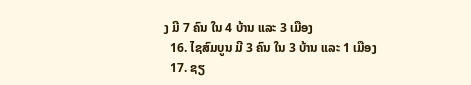ງ ມີ 7 ຄົນ ໃນ 4 ບ້ານ ແລະ 3 ເມືອງ
  16. ໄຊສົມບູນ ມີ 3 ຄົນ ໃນ 3 ບ້ານ ແລະ 1 ເມືອງ
  17. ຊຽ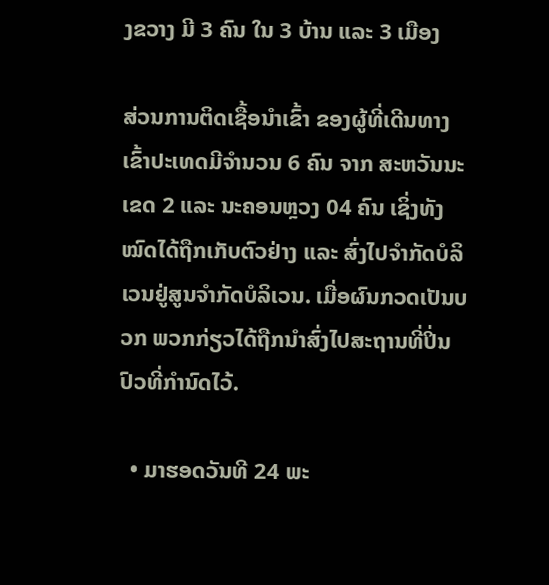ງຂວາງ ມີ 3 ຄົນ ໃນ 3 ບ້ານ ແລະ 3 ເມືອງ

ສ່ວນການຕິດເຊື້ອນໍາເຂົ້າ ຂອງຜູ້ທີ່ເດີນທາງເຂົ້າປະເທດມີຈໍານວນ 6 ຄົນ ຈາກ ສະຫວັນນະເຂດ 2 ແລະ ນະຄອນຫຼວງ 04 ຄົນ ເຊິ່ງທັງໝົດໄດ້ຖືກເກັບຕົວຢ່າງ ແລະ ສົ່ງໄປຈໍາກັດບໍລິເວນຢູ່ສູນຈໍາກັດບໍລິເວນ. ເມື່ອຜົນກວດເປັນບວກ ພວກກ່ຽວໄດ້ຖືກນຳສົ່ງໄປສະຖານທີ່ປິ່ນປົວທີ່ກໍານົດໄວ້.

  • ມາຮອດວັນທີ 24 ພະ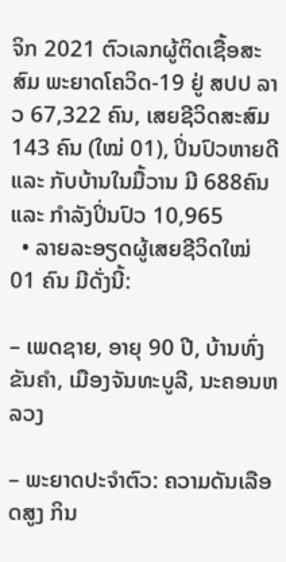ຈິກ 2021 ຕົວເລກຜູ້ຕິດເຊື້ອສະສົມ ພະຍາດໂຄວິດ-19 ຢູ່ ສປປ ລາວ 67,322 ຄົນ, ເສຍຊີວິດສະສົມ 143 ຄົນ (ໃໝ່ 01), ປິ່ນປົວຫາຍດີ ແລະ ກັບບ້ານໃນມື້ວານ ມີ 688ຄົນ ແລະ ກໍາລັງປິ່ນປົວ 10,965
  • ລາຍລະອຽດຜູ້ເສຍຊີວິດໃໝ່ 01 ຄົນ ມີດັ່ງນີ້:

– ເພດຊາຍ, ອາຍຸ 90 ປີ, ບ້ານທົ່ງຂັນຄໍາ, ເມືອງຈັນທະບູລີ, ນະຄອນຫລວງ

– ພະຍາດປະຈໍາຕົວ: ຄວາມດັນເລືອດສູງ ກິນ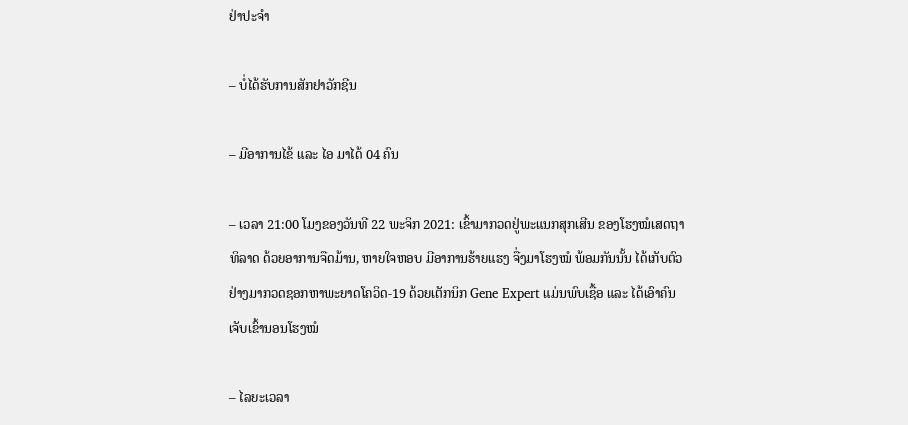ຢ່າປະຈໍາ

– ບໍ່ໄດ້ຮັບການສັກຢາວັກຊີນ

– ມີອາການໄຂ້ ແລະ ໄອ ມາໄດ້ 04 ຄົນ

– ເວລາ 21:00 ໂມງຂອງວັນທີ 22 ພະຈິກ 2021: ເຂົ້າມາກວດຢູ່ພະແນກສຸກເສີນ ຂອງໂຮງໝໍເສດຖາທິລາດ ດ້ວຍອາການຈືດມ້ານ, ຫາຍໃຈຫອບ ມີອາການຮ້າຍແຮງ ຈື່ງມາໂຮງໝໍ ພ້ອມກັນນັ້ນ ໄດ້ເກັບຕົວຢ່າງມາກວດຊອກຫາພະຍາດໂຄວິດ-19 ດ້ວຍເຕັກນິກ Gene Expert ແມ່ນພົບເຊື້ອ ແລະ ໄດ້ເອົາຄົນເຈັບເຂົ້ານອນໂຮງໝໍ

– ໄລຍະເວລາ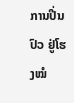ການປີ່ນປົວ ຢູ່ໂຮງໝໍ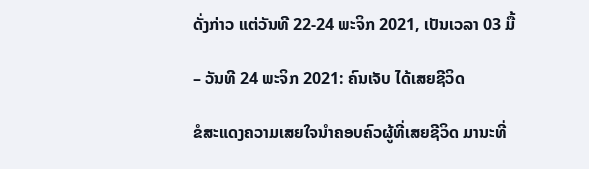ດັ່ງກ່າວ ແຕ່ວັນທີ 22-24 ພະຈິກ 2021, ເປັນເວລາ 03 ມື້

– ວັນທີ 24 ພະຈິກ 2021: ຄົນເຈັບ ໄດ້ເສຍຊີວິດ

ຂໍສະແດງຄວາມເສຍໃຈນຳຄອບຄົວຜູ້ທີ່ເສຍຊີວິດ ມານະທີ່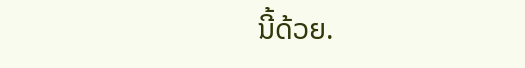ນີ້ດ້ວຍ.